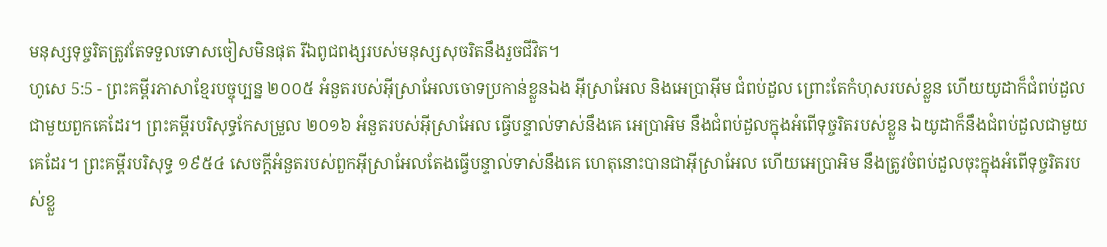មនុស្សទុច្ចរិតត្រូវតែទទួលទោសចៀសមិនផុត រីឯពូជពង្សរបស់មនុស្សសុចរិតនឹងរួចជីវិត។
ហូសេ 5:5 - ព្រះគម្ពីរភាសាខ្មែរបច្ចុប្បន្ន ២០០៥ អំនួតរបស់អ៊ីស្រាអែលចោទប្រកាន់ខ្លួនឯង អ៊ីស្រាអែល និងអេប្រាអ៊ីម ជំពប់ដួល ព្រោះតែកំហុសរបស់ខ្លួន ហើយយូដាក៏ជំពប់ដួលជាមួយពួកគេដែរ។ ព្រះគម្ពីរបរិសុទ្ធកែសម្រួល ២០១៦ អំនួតរបស់អ៊ីស្រាអែល ធ្វើបន្ទាល់ទាស់នឹងគេ អេប្រាអិម នឹងជំពប់ដួលក្នុងអំពើទុច្ចរិតរបស់ខ្លួន ឯយូដាក៏នឹងជំពប់ដួលជាមួយគេដែរ។ ព្រះគម្ពីរបរិសុទ្ធ ១៩៥៤ សេចក្ដីអំនួតរបស់ពួកអ៊ីស្រាអែលតែងធ្វើបន្ទាល់ទាស់នឹងគេ ហេតុនោះបានជាអ៊ីស្រាអែល ហើយអេប្រាអិម នឹងត្រូវចំពប់ដួលចុះក្នុងអំពើទុច្ចរិតរបស់ខ្លួ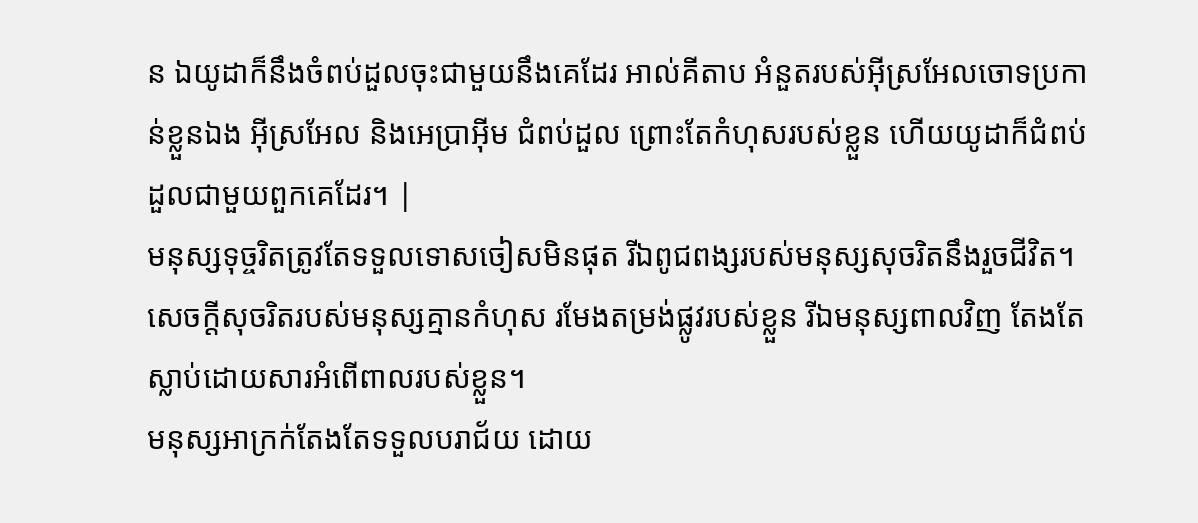ន ឯយូដាក៏នឹងចំពប់ដួលចុះជាមួយនឹងគេដែរ អាល់គីតាប អំនួតរបស់អ៊ីស្រអែលចោទប្រកាន់ខ្លួនឯង អ៊ីស្រអែល និងអេប្រាអ៊ីម ជំពប់ដួល ព្រោះតែកំហុសរបស់ខ្លួន ហើយយូដាក៏ជំពប់ដួលជាមួយពួកគេដែរ។ |
មនុស្សទុច្ចរិតត្រូវតែទទួលទោសចៀសមិនផុត រីឯពូជពង្សរបស់មនុស្សសុចរិតនឹងរួចជីវិត។
សេចក្ដីសុចរិតរបស់មនុស្សគ្មានកំហុស រមែងតម្រង់ផ្លូវរបស់ខ្លួន រីឯមនុស្សពាលវិញ តែងតែស្លាប់ដោយសារអំពើពាលរបស់ខ្លួន។
មនុស្សអាក្រក់តែងតែទទួលបរាជ័យ ដោយ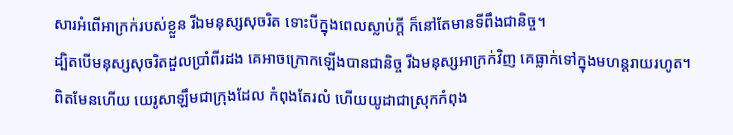សារអំពើអាក្រក់របស់ខ្លួន រីឯមនុស្សសុចរិត ទោះបីក្នុងពេលស្លាប់ក្ដី ក៏នៅតែមានទីពឹងជានិច្ច។
ដ្បិតបើមនុស្សសុចរិតដួលប្រាំពីរដង គេអាចក្រោកឡើងបានជានិច្ច រីឯមនុស្សអាក្រក់វិញ គេធ្លាក់ទៅក្នុងមហន្តរាយរហូត។
ពិតមែនហើយ យេរូសាឡឹមជាក្រុងដែល កំពុងតែរលំ ហើយយូដាជាស្រុកកំពុង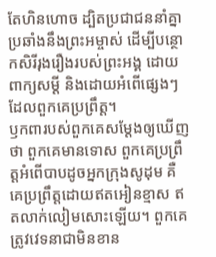តែហិនហោច ដ្បិតប្រជាជននាំគ្នាប្រឆាំងនឹងព្រះអម្ចាស់ ដើម្បីបន្ថោកសិរីរុងរឿងរបស់ព្រះអង្គ ដោយពាក្យសម្ដី និងដោយអំពើផ្សេងៗដែលពួកគេប្រព្រឹត្ត។
ឫកពារបស់ពួកគេសម្តែងឲ្យឃើញថា ពួកគេមានទោស ពួកគេប្រព្រឹត្តអំពើបាបដូចអ្នកក្រុងសូដុម គឺគេប្រព្រឹត្តដោយឥតអៀនខ្មាស ឥតលាក់លៀមសោះឡើយ។ ពួកគេត្រូវវេទនាជាមិនខាន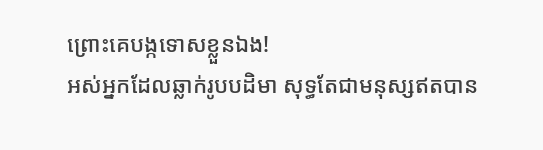ព្រោះគេបង្កទោសខ្លួនឯង!
អស់អ្នកដែលឆ្លាក់រូបបដិមា សុទ្ធតែជាមនុស្សឥតបាន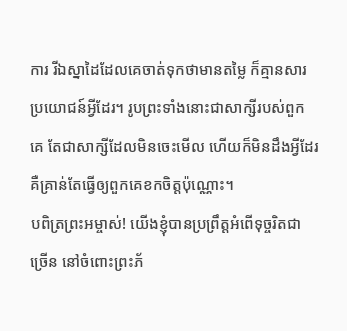ការ រីឯស្នាដៃដែលគេចាត់ទុកថាមានតម្លៃ ក៏គ្មានសារប្រយោជន៍អ្វីដែរ។ រូបព្រះទាំងនោះជាសាក្សីរបស់ពួកគេ តែជាសាក្សីដែលមិនចេះមើល ហើយក៏មិនដឹងអ្វីដែរ គឺគ្រាន់តែធ្វើឲ្យពួកគេខកចិត្តប៉ុណ្ណោះ។
បពិត្រព្រះអម្ចាស់! យើងខ្ញុំបានប្រព្រឹត្តអំពើទុច្ចរិតជាច្រើន នៅចំពោះព្រះភ័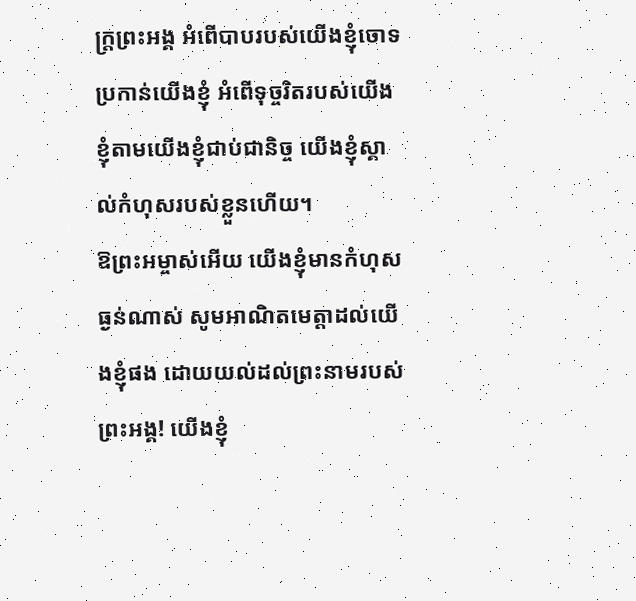ក្ត្រព្រះអង្គ អំពើបាបរបស់យើងខ្ញុំចោទប្រកាន់យើងខ្ញុំ អំពើទុច្ចរិតរបស់យើងខ្ញុំតាមយើងខ្ញុំជាប់ជានិច្ច យើងខ្ញុំស្គាល់កំហុសរបស់ខ្លួនហើយ។
ឱព្រះអម្ចាស់អើយ យើងខ្ញុំមានកំហុសធ្ងន់ណាស់ សូមអាណិតមេត្តាដល់យើងខ្ញុំផង ដោយយល់ដល់ព្រះនាមរបស់ព្រះអង្គ! យើងខ្ញុំ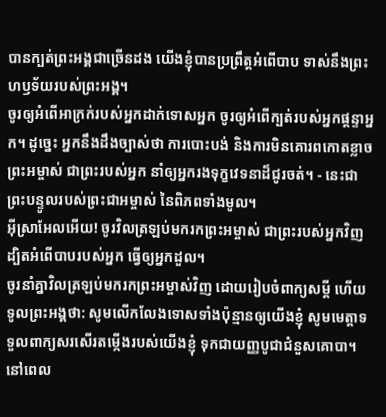បានក្បត់ព្រះអង្គជាច្រើនដង យើងខ្ញុំបានប្រព្រឹត្តអំពើបាប ទាស់នឹងព្រះហឫទ័យរបស់ព្រះអង្គ។
ចូរឲ្យអំពើអាក្រក់របស់អ្នកដាក់ទោសអ្នក ចូរឲ្យអំពើក្បត់របស់អ្នកផ្តន្ទាអ្នក។ ដូច្នេះ អ្នកនឹងដឹងច្បាស់ថា ការបោះបង់ និងការមិនគោរពកោតខ្លាចព្រះអម្ចាស់ ជាព្រះរបស់អ្នក នាំឲ្យអ្នករងទុក្ខវេទនាដ៏ជូរចត់។ - នេះជាព្រះបន្ទូលរបស់ព្រះជាអម្ចាស់ នៃពិភពទាំងមូល។
អ៊ីស្រាអែលអើយ! ចូរវិលត្រឡប់មករកព្រះអម្ចាស់ ជាព្រះរបស់អ្នកវិញ ដ្បិតអំពើបាបរបស់អ្នក ធ្វើឲ្យអ្នកដួល។
ចូរនាំគ្នាវិលត្រឡប់មករកព្រះអម្ចាស់វិញ ដោយរៀបចំពាក្យសម្ដី ហើយទូលព្រះអង្គថា: សូមលើកលែងទោសទាំងប៉ុន្មានឲ្យយើងខ្ញុំ សូមមេត្តាទទួលពាក្យសរសើរតម្កើងរបស់យើងខ្ញុំ ទុកជាយញ្ញបូជាជំនួសគោបា។
នៅពេល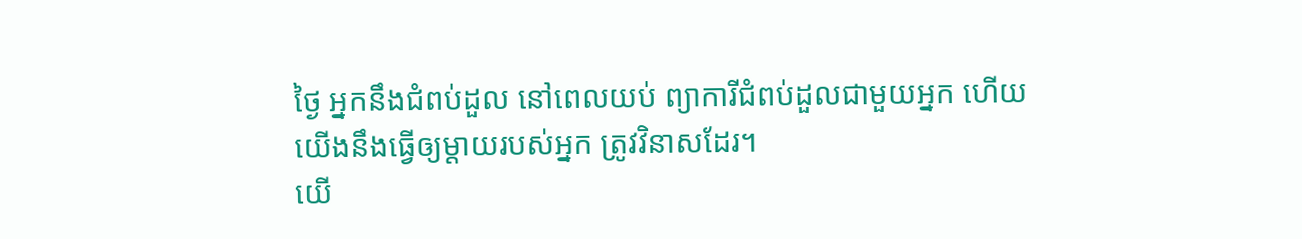ថ្ងៃ អ្នកនឹងជំពប់ដួល នៅពេលយប់ ព្យាការីជំពប់ដួលជាមួយអ្នក ហើយយើងនឹងធ្វើឲ្យម្ដាយរបស់អ្នក ត្រូវវិនាសដែរ។
យើ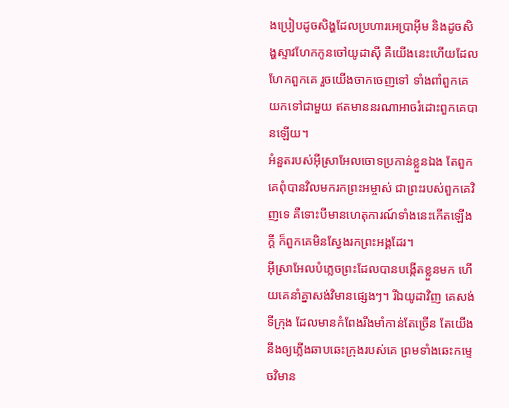ងប្រៀបដូចសិង្ហដែលប្រហារអេប្រាអ៊ីម និងដូចសិង្ហស្ទាវហែកកូនចៅយូដាស៊ី គឺយើងនេះហើយដែលហែកពួកគេ រួចយើងចាកចេញទៅ ទាំងពាំពួកគេយកទៅជាមួយ ឥតមាននរណាអាចរំដោះពួកគេបានឡើយ។
អំនួតរបស់អ៊ីស្រាអែលចោទប្រកាន់ខ្លួនឯង តែពួកគេពុំបានវិលមករកព្រះអម្ចាស់ ជាព្រះរបស់ពួកគេវិញទេ គឺទោះបីមានហេតុការណ៍ទាំងនេះកើតឡើងក្ដី ក៏ពួកគេមិនស្វែងរកព្រះអង្គដែរ។
អ៊ីស្រាអែលបំភ្លេចព្រះដែលបានបង្កើតខ្លួនមក ហើយគេនាំគ្នាសង់វិមានផ្សេងៗ។ រីឯយូដាវិញ គេសង់ទីក្រុង ដែលមានកំពែងរឹងមាំកាន់តែច្រើន តែយើងនឹងឲ្យភ្លើងឆាបឆេះក្រុងរបស់គេ ព្រមទាំងឆេះកម្ទេចវិមាន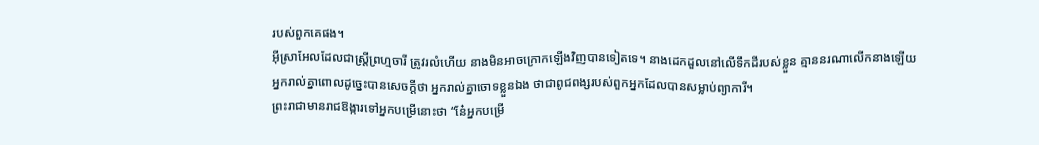របស់ពួកគេផង។
អ៊ីស្រាអែលដែលជាស្ត្រីព្រហ្មចារី ត្រូវរលំហើយ នាងមិនអាចក្រោកឡើងវិញបានទៀតទេ។ នាងដេកដួលនៅលើទឹកដីរបស់ខ្លួន គ្មាននរណាលើកនាងឡើយ
អ្នករាល់គ្នាពោលដូច្នេះបានសេចក្ដីថា អ្នករាល់គ្នាចោទខ្លួនឯង ថាជាពូជពង្សរបស់ពួកអ្នកដែលបានសម្លាប់ព្យាការី។
ព្រះរាជាមានរាជឱង្ការទៅអ្នកបម្រើនោះថា “នែ៎អ្នកបម្រើ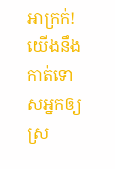អាក្រក់! យើងនឹងកាត់ទោសអ្នកឲ្យស្រ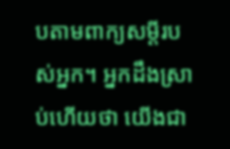បតាមពាក្យសម្ដីរបស់អ្នក។ អ្នកដឹងស្រាប់ហើយថា យើងជា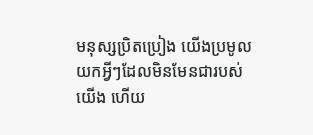មនុស្សប្រិតប្រៀង យើងប្រមូលយកអ្វីៗដែលមិនមែនជារបស់យើង ហើយ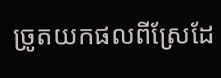ច្រូតយកផលពីស្រែដែ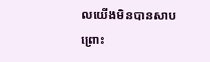លយើងមិនបានសាបព្រោះ